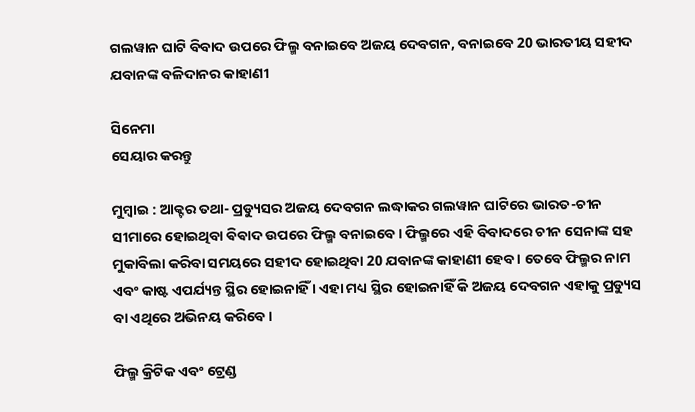ଗଲୱାନ ଘାଟି ବିବାଦ ଉପରେ ଫିଲ୍ମ ବନାଇବେ ଅଜୟ ଦେବଗନ, ବନାଇବେ 20 ଭାରତୀୟ ସହୀଦ ଯବାନଙ୍କ ବଳିଦାନର କାହାଣୀ

ସିନେମା
ସେୟାର କରନ୍ତୁ

ମୁମ୍ବାଇ : ଆକ୍ଟର ତଥା- ପ୍ରଡ୍ୟୁସର ଅଜୟ ଦେବଗନ ଲଦ୍ଧାକର ଗଲୱାନ ଘାଟିରେ ଭାରତ-ଚୀନ ସୀମାରେ ହୋଇଥିବା ଵିଵାଦ ଉପରେ ଫିଲ୍ମ ବନାଇବେ । ଫିଲ୍ମରେ ଏହି ବିବାଦରେ ଚୀନ ସେନାଙ୍କ ସହ ମୁକାବିଲା କରିବା ସମୟରେ ସହୀଦ ହୋଇଥିବା 20 ଯବାନଙ୍କ କାହାଣୀ ହେବ । ତେବେ ଫିଲ୍ମର ନାମ ଏବଂ କାଷ୍ଟ ଏପର୍ଯ୍ୟନ୍ତ ସ୍ଥିର ହୋଇନାହିଁ । ଏହା ମଧ୍ୟ ସ୍ଥିର ହୋଇନାହିଁ କି ଅଜୟ ଦେବଗନ ଏହାକୁ ପ୍ରଡ୍ୟୁସ ବା ଏଥିରେ ଅଭିନୟ କରିବେ ।

ଫିଲ୍ମ କ୍ରିଟିକ ଏବଂ ଟ୍ରେଣ୍ଡ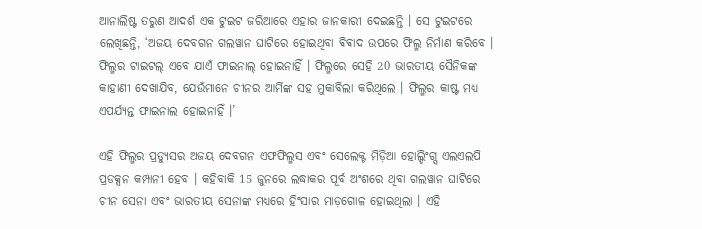ଆନାଲିଷ୍ଟ ତରୁଣ ଆଦର୍ଶ ଏକ ଟୁଇଟ ଜରିଆରେ ଏହାର ଜାନକାରୀ ଦେଇଛନ୍ତି । ସେ ଟୁଇଟରେ ଲେଖିଛନ୍ତି, ‘ଅଜୟ ଦେବଗନ ଗଲୱାନ ଘାଟିରେ ହୋଇଥିବା ଵିଵାଦ ଉପରେ ଫିଲ୍ମ ନିର୍ମାଣ କରିବେ । ଫିଲ୍ମର ଟାଇଟଲ୍ ଏବେ ଯାଏଁ ଫାଇନାଲ୍ ହୋଇନାହିଁ । ଫିଲ୍ମରେ ସେହି 20 ଭାରତୀୟ ସୈନିକଙ୍କ କାହାଣୀ ଦେଖାଯିବ, ଯେଉଁମାନେ ଚୀନର ଆର୍ମିଙ୍କ ସହ ମୁକାବିଲା କରିଥିଲେ । ଫିଲ୍ମର କାଷ୍ଟ ମଧ୍ୟ ଏପର୍ଯ୍ୟନ୍ତ ଫାଇନାଲ ହୋଇନାହିଁ ।’

ଏହି ଫିଲ୍ମର ପ୍ରଡ୍ୟୁସର ଅଜୟ ଦେବଗନ ଏଫଫିଲ୍ମସ ଏବଂ ସେଲେକ୍ଟ ମିଡ଼ିଆ ହୋଲ୍ଡିଂଗ୍ସ ଏଲଏଲପି ପ୍ରଡକ୍ସନ କମ୍ପାନୀ ହେବ । କହିବାକି 15 ଜୁନରେ ଲଦ୍ଧାକର ପୂର୍ବ ଅଂଶରେ ଥିବା ଗଲୱାନ ଘାଟିରେ ଚୀନ ସେନା ଏବଂ ଭାରତୀୟ ସେନାଙ୍କ ମଧ୍ୟରେ ହିଂସାର ମାଡ଼ଗୋଳ ହୋଇଥିଲା । ଏହି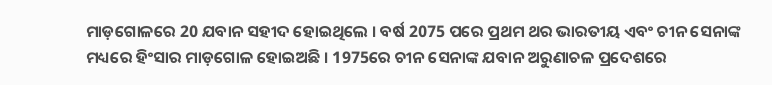ମାଡ଼ଗୋଳରେ 20 ଯବାନ ସହୀଦ ହୋଇଥିଲେ । ବର୍ଷ 2075 ପରେ ପ୍ରଥମ ଥର ଭାରତୀୟ ଏବଂ ଚୀନ ସେନାଙ୍କ ମଧ୍ୟରେ ହିଂସାର ମାଡ଼ଗୋଳ ହୋଇଅଛି । 1975ରେ ଚୀନ ସେନାଙ୍କ ଯବାନ ଅରୁଣାଚଳ ପ୍ରଦେଶରେ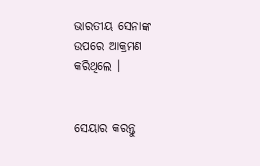ଭାରତୀୟ ସେନାଙ୍କ ଉପରେ ଆକ୍ରମଣ କରିଥିଲେ ।


ସେୟାର କରନ୍ତୁ